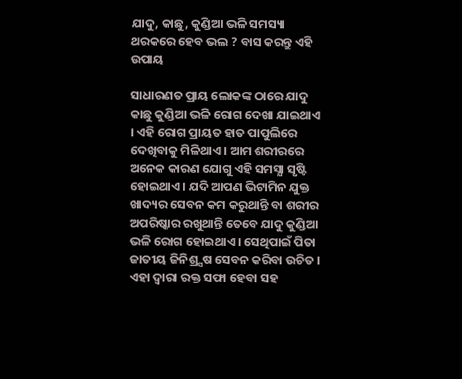ଯାଦୁ, କାଛୁ, କୁଣ୍ଡିଆ ଭଳି ସମସ୍ୟା ଥରକରେ ହେବ ଭଲ ? ବାସ କରନ୍ତୁ ଏହି ଉପାୟ

ସାଧାରଣତ ପ୍ରାୟ ଲୋକଙ୍କ ଠାରେ ଯାଦୁ କାଛୁ କୁଣ୍ଡିଆ ଭଳି ରୋଗ ଦେଖା ଯାଇଥାଏ । ଏହି ରୋଗ ପ୍ରାୟତ ହାତ ପାପୁଲିରେ ଦେଖିବାକୁ ମିଳିଥାଏ । ଆମ ଶରୀରରେ ଅନେକ କାରଣ ଯୋଗୁ ଏହି ସମସ୍ଯା ସୃଷ୍ଟି ହୋଇଥାଏ । ଯଦି ଆପଣ ଭିଟାମିନ ଯୁକ୍ତ ଖାଦ୍ୟର ସେବନ କମ କରୁଥାନ୍ତି ବା ଶରୀର ଅପରିଷ୍କାର ରଖୁଥାନ୍ତି ତେବେ ଯାଦୁ କୁଣ୍ଡିଆ ଭଳି ରୋଗ ହୋଇଥାଏ । ସେଥିପାଇଁ ପିତା ଜାତୀୟ ଜିନିଶ୍ର୍ସଷ ସେବନ କରିବା ଉଚିତ । ଏହା ଦ୍ଵାରା ରକ୍ତ ସଫା ହେବା ସହ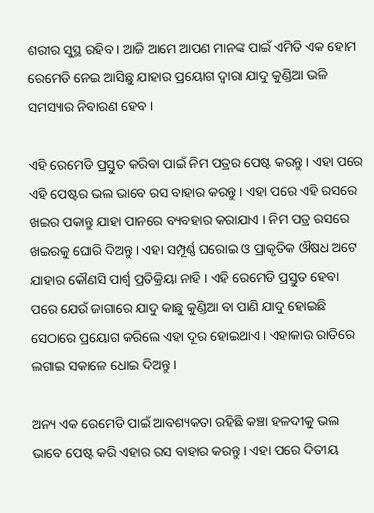ଶରୀର ସୁସ୍ଥ ରହିବ । ଆଜି ଆମେ ଆପଣ ମାନଙ୍କ ପାଇଁ ଏମିତି ଏକ ହୋମ ରେମେଡି ନେଇ ଆସିଛୁ ଯାହାର ପ୍ରୟୋଗ ଦ୍ଵାରା ଯାଦୁ କୁଣ୍ଡିଆ ଭଳି ସମସ୍ୟାର ନିବାରଣ ହେବ ।

ଏହି ରେମେଡି ପ୍ରସ୍ତୁତ କରିବା ପାଇଁ ନିମ ପତ୍ରର ପେଷ୍ଟ କରନ୍ତୁ । ଏହା ପରେ ଏହି ପେଷ୍ଟର ଭଲ ଭାବେ ରସ ବାହାର କରନ୍ତୁ । ଏହା ପରେ ଏହି ରସରେ ଖଇର ପକାନ୍ତୁ ଯାହା ପାନରେ ବ୍ୟବହାର କରାଯାଏ । ନିମ ପତ୍ର ରସରେ ଖଇରକୁ ଘୋରି ଦିଅନ୍ତୁ । ଏହା ସମ୍ପୂର୍ଣ୍ଣ ଘରୋଇ ଓ ପ୍ରାକୃତିକ ଔଷଧ ଅଟେ ଯାହାର କୌଣସି ପାର୍ଶ୍ଵ ପ୍ରତିକ୍ରିୟା ନାହି । ଏହି ରେମେଡି ପ୍ରସ୍ତୁତ ହେବା ପରେ ଯେଉଁ ଜାଗାରେ ଯାଦୁ କାଛୁ କୁଣ୍ଡିଆ ବା ପାଣି ଯାଦୁ ହୋଇଛି ସେଠାରେ ପ୍ରୟୋଗ କରିଲେ ଏହା ଦୂର ହୋଇଥାଏ । ଏହାକାଉ ରାତିରେ ଲଗାଇ ସକାଳେ ଧୋଇ ଦିଅନ୍ତୁ ।

ଅନ୍ୟ ଏକ ରେମେଡି ପାଇଁ ଆବଶ୍ୟକତା ରହିଛି କଞ୍ଚା ହଳଦୀକୁ ଭଲ ଭାବେ ପେଷ୍ଟ କରି ଏହାର ରସ ବାହାର କରନ୍ତୁ । ଏହା ପରେ ଦିତୀୟ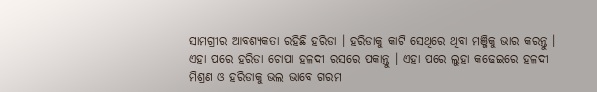ସାମଗ୍ରୀର ଆବଶ୍ୟକତା ରହିଛି ହରିଡା । ହରିଡାକୁ କାଟି ସେଥିରେ ଥିବା ମଞ୍ଜିକୁ ଭାର କରନ୍ତୁ । ଏହା ପରେ ହରିଡା ଚୋପା ହଳଦୀ ରସରେ ପକାନ୍ତୁ । ଏହା ପରେ ଲୁହା କଢେଇରେ ହଳଦୀ ମିଶ୍ରଣ ଓ ହରିଡାକୁ ଭଲ ଭାବେ ଗରମ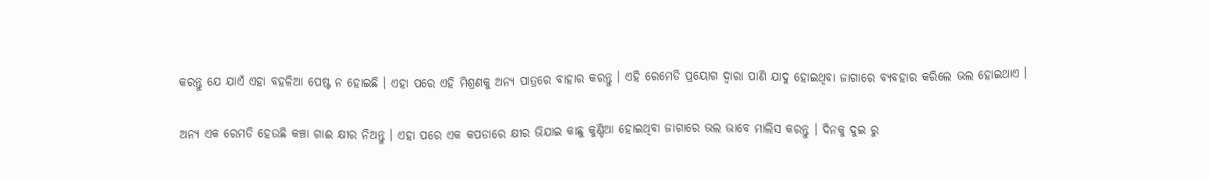କରନ୍ତୁ ଯେ ଯାଏଁ ଏହା ବହଳିଆ ପେଷ୍ଟ ନ ହୋଇଛି । ଏହା ପରେ ଏହି ମିଶ୍ରଣକୁ ଅନ୍ୟ ପାତ୍ରରେ ବାହାର କରନ୍ତୁ । ଏହି ରେମେଡି ପ୍ରୟୋଗ ଦ୍ଵାରା ପାଣି ଯାଦୁ ହୋଇଥିବା ଜାଗାରେ ବ୍ୟବହାର କରିଲେ ଭଲ ହୋଇଥାଏ ।

ଅନ୍ୟ ଏକ ରେମଡି ହେଉଛି କଞ୍ଚା ଗାଈ କ୍ଷୀର ନିଅନ୍ତୁ । ଏହା ପରେ ଏକ କପଡାରେ କ୍ଷୀର ଭିଯାଇ କାଛୁ କୁଣ୍ଡିଆ ହୋଇଥିବା ଜାଗାରେ ଭଲ ଭାବେ ମାଲିସ କରନ୍ତୁ । ଦିନକୁ ଦୁଇ ରୁ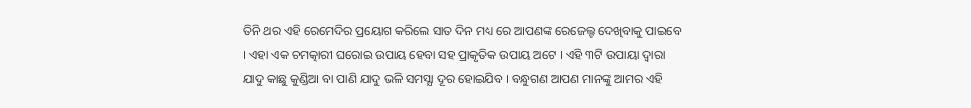ତିନି ଥର ଏହି ରେମେଦିର ପ୍ରୟୋଗ କରିଲେ ସାତ ଦିନ ମଧ୍ୟ ରେ ଆପଣଙ୍କ ରେଜେଲ୍ଟ ଦେଖିବାକୁ ପାଇବେ । ଏହା ଏକ ଚମତ୍କାରୀ ଘରୋଇ ଉପାୟ ହେବା ସହ ପ୍ରାକୃତିକ ଉପାୟ ଅଟେ । ଏହି ୩ଟି ଉପାୟା ଦ୍ଵାରା ଯାଦୁ କାଛୁ କୁଣ୍ଡିଆ ବା ପାଣି ଯାଦୁ ଭଳି ସମସ୍ଯା ଦୂର ହୋଇଯିବ । ବନ୍ଧୁଗଣ ଆପଣ ମାନଙ୍କୁ ଆମର ଏହି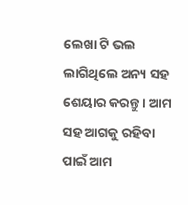ଲେଖା ଟି ଭଲ ଲାଗିଥିଲେ ଅନ୍ୟ ସହ ଶେୟାର କରନ୍ତୁ । ଆମ ସହ ଆଗକୁ ରହିବା ପାଇଁ ଆମ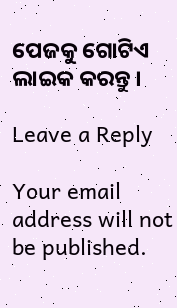ପେଜକୁ ଗୋଟିଏ ଲାଇକ କରନ୍ତୁ ।

Leave a Reply

Your email address will not be published.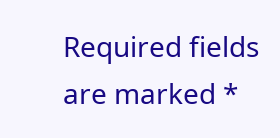Required fields are marked *